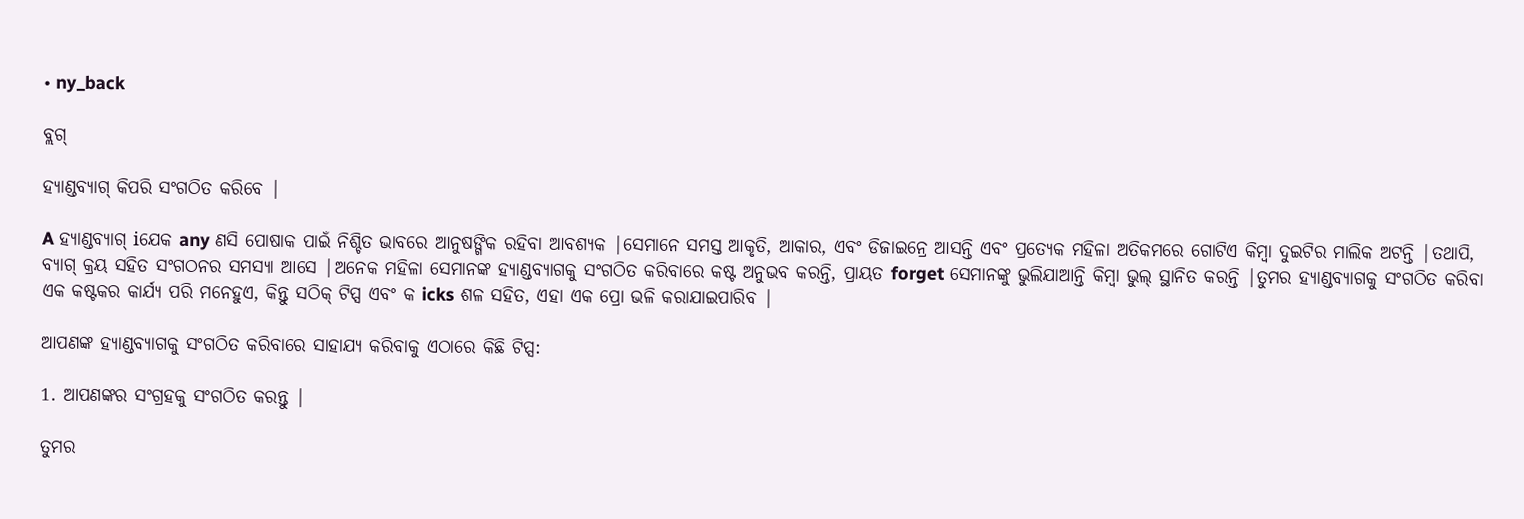• ny_back

ବ୍ଲଗ୍

ହ୍ୟାଣ୍ଡବ୍ୟାଗ୍ କିପରି ସଂଗଠିତ କରିବେ |

A ହ୍ୟାଣ୍ଡବ୍ୟାଗ୍ iଯେକ any ଣସି ପୋଷାକ ପାଇଁ ନିଶ୍ଚିତ ଭାବରେ ଆନୁଷଙ୍ଗିକ ରହିବା ଆବଶ୍ୟକ |ସେମାନେ ସମସ୍ତ ଆକୃତି, ଆକାର, ଏବଂ ଡିଜାଇନ୍ରେ ଆସନ୍ତି ଏବଂ ପ୍ରତ୍ୟେକ ମହିଳା ଅତିକମରେ ଗୋଟିଏ କିମ୍ବା ଦୁଇଟିର ମାଲିକ ଅଟନ୍ତି |ତଥାପି, ବ୍ୟାଗ୍ କ୍ରୟ ସହିତ ସଂଗଠନର ସମସ୍ୟା ଆସେ |ଅନେକ ମହିଳା ସେମାନଙ୍କ ହ୍ୟାଣ୍ଡବ୍ୟାଗକୁ ସଂଗଠିତ କରିବାରେ କଷ୍ଟ ଅନୁଭବ କରନ୍ତି, ପ୍ରାୟତ forget ସେମାନଙ୍କୁ ଭୁଲିଯାଆନ୍ତି କିମ୍ବା ଭୁଲ୍ ସ୍ଥାନିତ କରନ୍ତି |ତୁମର ହ୍ୟାଣ୍ଡବ୍ୟାଗକୁ ସଂଗଠିତ କରିବା ଏକ କଷ୍ଟକର କାର୍ଯ୍ୟ ପରି ମନେହୁଏ, କିନ୍ତୁ ସଠିକ୍ ଟିପ୍ସ ଏବଂ କ icks ଶଳ ସହିତ, ଏହା ଏକ ପ୍ରୋ ଭଳି କରାଯାଇପାରିବ |

ଆପଣଙ୍କ ହ୍ୟାଣ୍ଡବ୍ୟାଗକୁ ସଂଗଠିତ କରିବାରେ ସାହାଯ୍ୟ କରିବାକୁ ଏଠାରେ କିଛି ଟିପ୍ସ:

1. ଆପଣଙ୍କର ସଂଗ୍ରହକୁ ସଂଗଠିତ କରନ୍ତୁ |

ତୁମର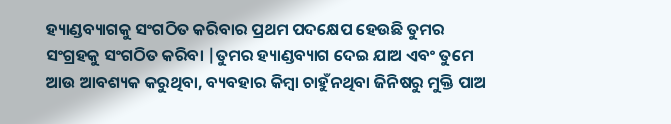ହ୍ୟାଣ୍ଡବ୍ୟାଗକୁ ସଂଗଠିତ କରିବାର ପ୍ରଥମ ପଦକ୍ଷେପ ହେଉଛି ତୁମର ସଂଗ୍ରହକୁ ସଂଗଠିତ କରିବା |ତୁମର ହ୍ୟାଣ୍ଡବ୍ୟାଗ ଦେଇ ଯାଅ ଏବଂ ତୁମେ ଆଉ ଆବଶ୍ୟକ କରୁଥିବା, ବ୍ୟବହାର କିମ୍ବା ଚାହୁଁନଥିବା ଜିନିଷରୁ ମୁକ୍ତି ପାଅ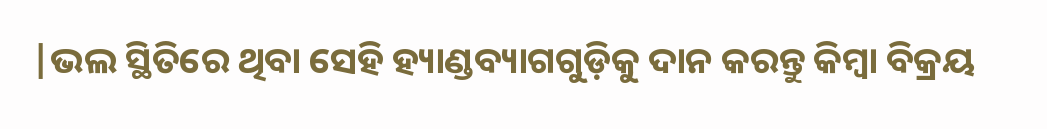|ଭଲ ସ୍ଥିତିରେ ଥିବା ସେହି ହ୍ୟାଣ୍ଡବ୍ୟାଗଗୁଡ଼ିକୁ ଦାନ କରନ୍ତୁ କିମ୍ବା ବିକ୍ରୟ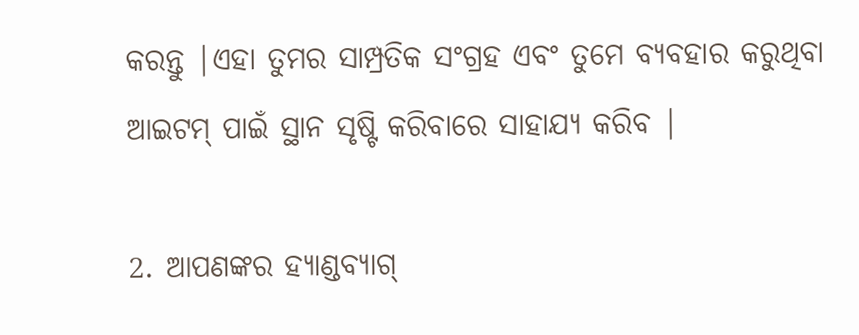କରନ୍ତୁ |ଏହା ତୁମର ସାମ୍ପ୍ରତିକ ସଂଗ୍ରହ ଏବଂ ତୁମେ ବ୍ୟବହାର କରୁଥିବା ଆଇଟମ୍ ପାଇଁ ସ୍ଥାନ ସୃଷ୍ଟି କରିବାରେ ସାହାଯ୍ୟ କରିବ |

2. ଆପଣଙ୍କର ହ୍ୟାଣ୍ଡବ୍ୟାଗ୍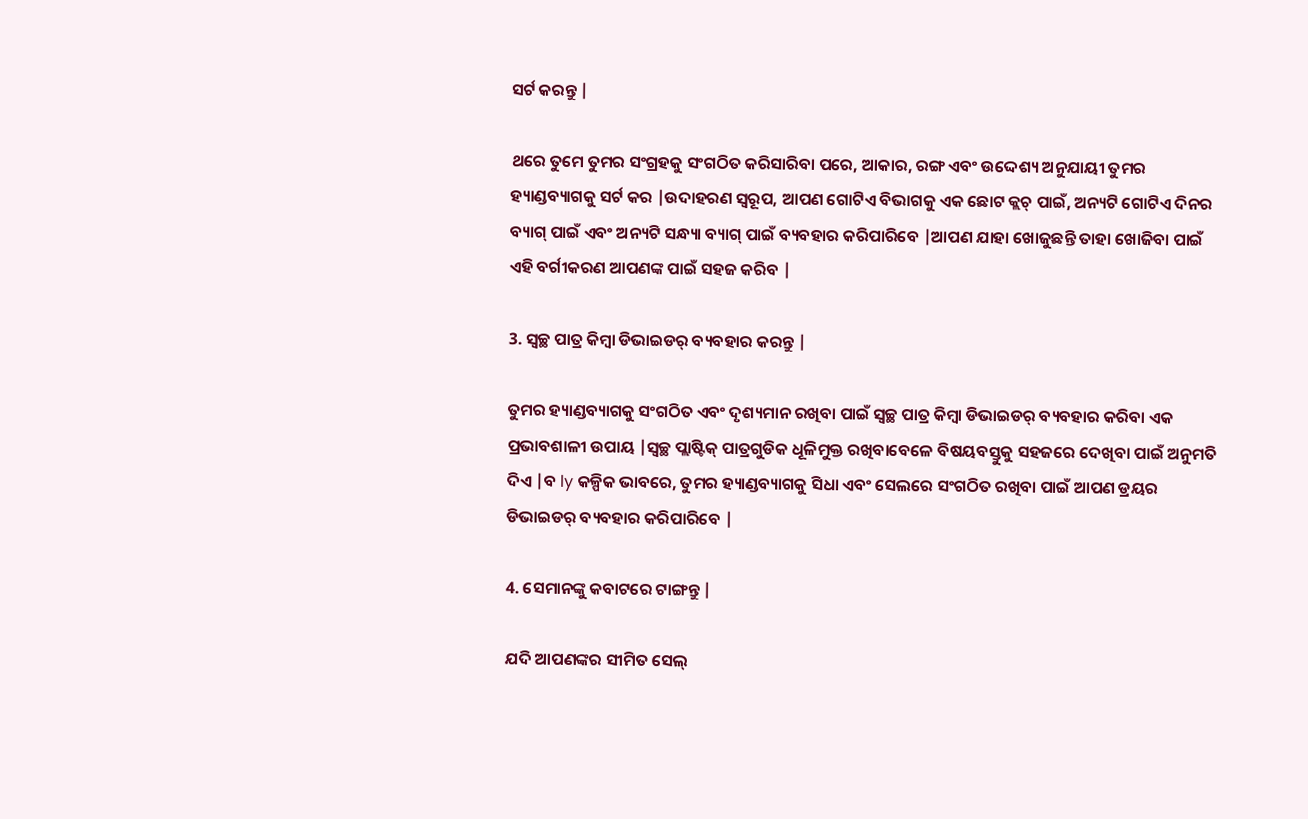ସର୍ଟ କରନ୍ତୁ |

ଥରେ ତୁମେ ତୁମର ସଂଗ୍ରହକୁ ସଂଗଠିତ କରିସାରିବା ପରେ, ଆକାର, ରଙ୍ଗ ଏବଂ ଉଦ୍ଦେଶ୍ୟ ଅନୁଯାୟୀ ତୁମର ହ୍ୟାଣ୍ଡବ୍ୟାଗକୁ ସର୍ଟ କର |ଉଦାହରଣ ସ୍ୱରୂପ, ଆପଣ ଗୋଟିଏ ବିଭାଗକୁ ଏକ ଛୋଟ କ୍ଲଚ୍ ପାଇଁ, ଅନ୍ୟଟି ଗୋଟିଏ ଦିନର ବ୍ୟାଗ୍ ପାଇଁ ଏବଂ ଅନ୍ୟଟି ସନ୍ଧ୍ୟା ବ୍ୟାଗ୍ ପାଇଁ ବ୍ୟବହାର କରିପାରିବେ |ଆପଣ ଯାହା ଖୋଜୁଛନ୍ତି ତାହା ଖୋଜିବା ପାଇଁ ଏହି ବର୍ଗୀକରଣ ଆପଣଙ୍କ ପାଇଁ ସହଜ କରିବ |

3. ସ୍ୱଚ୍ଛ ପାତ୍ର କିମ୍ବା ଡିଭାଇଡର୍ ବ୍ୟବହାର କରନ୍ତୁ |

ତୁମର ହ୍ୟାଣ୍ଡବ୍ୟାଗକୁ ସଂଗଠିତ ଏବଂ ଦୃଶ୍ୟମାନ ରଖିବା ପାଇଁ ସ୍ୱଚ୍ଛ ପାତ୍ର କିମ୍ବା ଡିଭାଇଡର୍ ବ୍ୟବହାର କରିବା ଏକ ପ୍ରଭାବଶାଳୀ ଉପାୟ |ସ୍ୱଚ୍ଛ ପ୍ଲାଷ୍ଟିକ୍ ପାତ୍ରଗୁଡିକ ଧୂଳିମୁକ୍ତ ରଖିବାବେଳେ ବିଷୟବସ୍ତୁକୁ ସହଜରେ ଦେଖିବା ପାଇଁ ଅନୁମତି ଦିଏ |ବ ly କଳ୍ପିକ ଭାବରେ, ତୁମର ହ୍ୟାଣ୍ଡବ୍ୟାଗକୁ ସିଧା ଏବଂ ସେଲରେ ସଂଗଠିତ ରଖିବା ପାଇଁ ଆପଣ ଡ୍ରୟର ଡିଭାଇଡର୍ ବ୍ୟବହାର କରିପାରିବେ |

4. ସେମାନଙ୍କୁ କବାଟରେ ଟାଙ୍ଗନ୍ତୁ |

ଯଦି ଆପଣଙ୍କର ସୀମିତ ସେଲ୍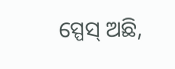ସ୍ପେସ୍ ଅଛି,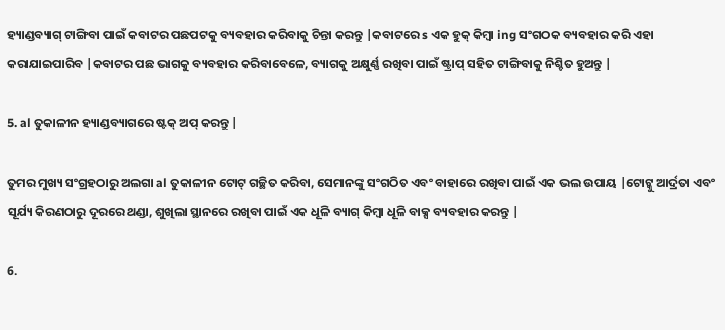ହ୍ୟାଣ୍ଡବ୍ୟାଗ୍ ଟାଙ୍ଗିବା ପାଇଁ କବାଟର ପଛପଟକୁ ବ୍ୟବହାର କରିବାକୁ ଚିନ୍ତା କରନ୍ତୁ |କବାଟରେ s ଏକ ହୁକ୍ କିମ୍ବା ing ସଂଗଠକ ବ୍ୟବହାର କରି ଏହା କରାଯାଇପାରିବ |କବାଟର ପଛ ଭାଗକୁ ବ୍ୟବହାର କରିବାବେଳେ, ବ୍ୟାଗକୁ ଅକ୍ଷୁର୍ଣ୍ଣ ରଖିବା ପାଇଁ ଷ୍ଟ୍ରାପ୍ ସହିତ ଟାଙ୍ଗିବାକୁ ନିଶ୍ଚିତ ହୁଅନ୍ତୁ |

5. al ତୁକାଳୀନ ହ୍ୟାଣ୍ଡବ୍ୟାଗରେ ଷ୍ଟକ୍ ଅପ୍ କରନ୍ତୁ |

ତୁମର ମୁଖ୍ୟ ସଂଗ୍ରହଠାରୁ ଅଲଗା al ତୁକାଳୀନ ଟୋଟ୍ ଗଚ୍ଛିତ କରିବା, ସେମାନଙ୍କୁ ସଂଗଠିତ ଏବଂ ବାହାରେ ରଖିବା ପାଇଁ ଏକ ଭଲ ଉପାୟ |ଟୋଟ୍କୁ ଆର୍ଦ୍ରତା ଏବଂ ସୂର୍ଯ୍ୟ କିରଣଠାରୁ ଦୂରରେ ଥଣ୍ଡା, ଶୁଖିଲା ସ୍ଥାନରେ ରଖିବା ପାଇଁ ଏକ ଧୂଳି ବ୍ୟାଗ୍ କିମ୍ବା ଧୂଳି ବାକ୍ସ ବ୍ୟବହାର କରନ୍ତୁ |

6.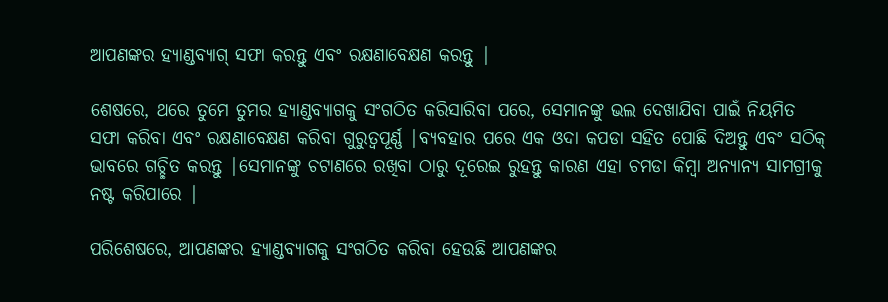ଆପଣଙ୍କର ହ୍ୟାଣ୍ଡବ୍ୟାଗ୍ ସଫା କରନ୍ତୁ ଏବଂ ରକ୍ଷଣାବେକ୍ଷଣ କରନ୍ତୁ |

ଶେଷରେ, ଥରେ ତୁମେ ତୁମର ହ୍ୟାଣ୍ଡବ୍ୟାଗକୁ ସଂଗଠିତ କରିସାରିବା ପରେ, ସେମାନଙ୍କୁ ଭଲ ଦେଖାଯିବା ପାଇଁ ନିୟମିତ ସଫା କରିବା ଏବଂ ରକ୍ଷଣାବେକ୍ଷଣ କରିବା ଗୁରୁତ୍ୱପୂର୍ଣ୍ଣ |ବ୍ୟବହାର ପରେ ଏକ ଓଦା କପଡା ସହିତ ପୋଛି ଦିଅନ୍ତୁ ଏବଂ ସଠିକ୍ ଭାବରେ ଗଚ୍ଛିତ କରନ୍ତୁ |ସେମାନଙ୍କୁ ଚଟାଣରେ ରଖିବା ଠାରୁ ଦୂରେଇ ରୁହନ୍ତୁ କାରଣ ଏହା ଚମଡା କିମ୍ବା ଅନ୍ୟାନ୍ୟ ସାମଗ୍ରୀକୁ ନଷ୍ଟ କରିପାରେ |

ପରିଶେଷରେ, ଆପଣଙ୍କର ହ୍ୟାଣ୍ଡବ୍ୟାଗକୁ ସଂଗଠିତ କରିବା ହେଉଛି ଆପଣଙ୍କର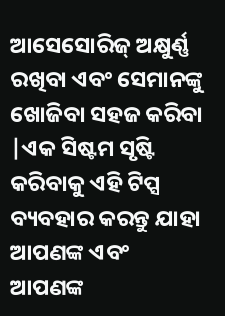ଆସେସୋରିଜ୍ ଅକ୍ଷୁର୍ଣ୍ଣ ରଖିବା ଏବଂ ସେମାନଙ୍କୁ ଖୋଜିବା ସହଜ କରିବା |ଏକ ସିଷ୍ଟମ ସୃଷ୍ଟି କରିବାକୁ ଏହି ଟିପ୍ସ ବ୍ୟବହାର କରନ୍ତୁ ଯାହା ଆପଣଙ୍କ ଏବଂ ଆପଣଙ୍କ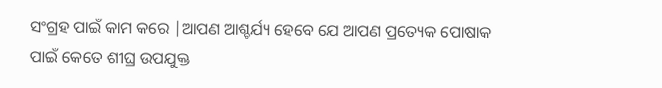ସଂଗ୍ରହ ପାଇଁ କାମ କରେ |ଆପଣ ଆଶ୍ଚର୍ଯ୍ୟ ହେବେ ଯେ ଆପଣ ପ୍ରତ୍ୟେକ ପୋଷାକ ପାଇଁ କେତେ ଶୀଘ୍ର ଉପଯୁକ୍ତ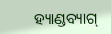ହ୍ୟାଣ୍ଡବ୍ୟାଗ୍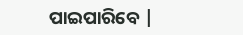ପାଇପାରିବେ |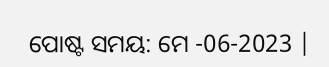ପୋଷ୍ଟ ସମୟ: ମେ -06-2023 |